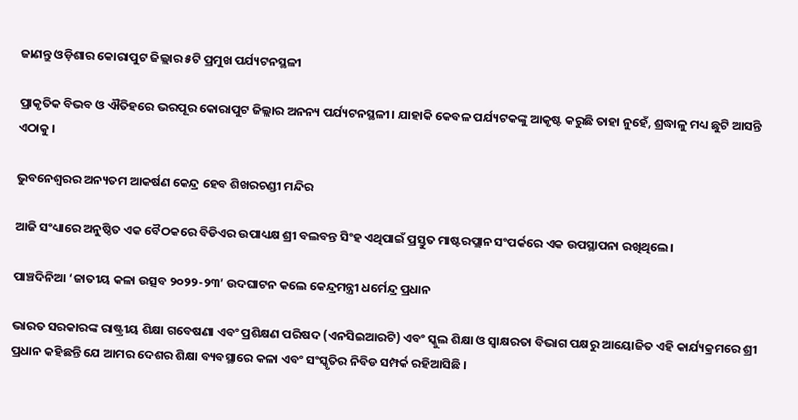ଜାଣନ୍ତୁ ଓଡ଼ିଶାର କୋରାପୁଟ ଜିଲ୍ଲାର ୫ଟି ପ୍ରମୁଖ ପର୍ଯ୍ୟଟନସ୍ଥଳୀ

ପ୍ରାକୃତିକ ବିଭବ ଓ ଐତିହରେ ଭରପୂର କୋରାପୁଟ ଜିଲ୍ଲାର ଅନନ୍ୟ ପର୍ଯ୍ୟଟନସ୍ଥଳୀ। ଯାହାକି କେବଳ ପର୍ଯ୍ୟଟକଙ୍କୁ ଆକୃଷ୍ଟ କରୁଛି ତାହା ନୁହେଁ, ଶ୍ରଦ୍ଧାଳୁ ମଧ୍ୟ ଛୁଟି ଆସନ୍ତି ଏଠାକୁ ।

ଭୁବନେଶ୍ବରର ଅନ୍ୟତମ ଆକର୍ଷଣ କେନ୍ଦ୍ର ହେବ ଶିଖରଚଣ୍ଡୀ ମନ୍ଦିର

ଆଜି ସଂଧ୍ୟାରେ ଅନୁଷ୍ଠିତ ଏକ ବୈଠକରେ ବିଡିଏର ଉପାଧ୍ୟକ୍ଷ ଶ୍ରୀ ବଲବନ୍ତ ସିଂହ ଏଥିପାଇଁ ପ୍ରସ୍ତୁତ ମାଷ୍ଟରପ୍ଲାନ ସଂପର୍କରେ ଏକ ଉପସ୍ଥାପନା ରଖିଥିଲେ।

ପାଞ୍ଚଦିନିଆ ‘ଜାତୀୟ କଳା ଉତ୍ସବ ୨୦୨୨-୨୩’ ଉଦଘାଟନ କଲେ କେନ୍ଦ୍ରମନ୍ତ୍ରୀ ଧର୍ମେନ୍ଦ୍ର ପ୍ରଧାନ

ଭାରତ ସରକାରଙ୍କ ରାଷ୍ଟ୍ରୀୟ ଶିକ୍ଷା ଗବେଷଣା ଏବଂ ପ୍ରଶିକ୍ଷଣ ପରିଷଦ (ଏନସିଇଆରଟି) ଏବଂ ସ୍କୁଲ ଶିକ୍ଷା ଓ ସ୍ୱାକ୍ଷରତା ବିଭାଗ ପକ୍ଷରୁ ଆୟୋଜିତ ଏହି କାର୍ଯ୍ୟକ୍ରମରେ ଶ୍ରୀ ପ୍ରଧାନ କହିଛନ୍ତି ଯେ ଆମର ଦେଶର ଶିକ୍ଷା ବ୍ୟବସ୍ଥାରେ କଳା ଏବଂ ସଂସ୍କୃତିର ନିବିଡ ସମ୍ପର୍କ ରହିଆସିଛି ।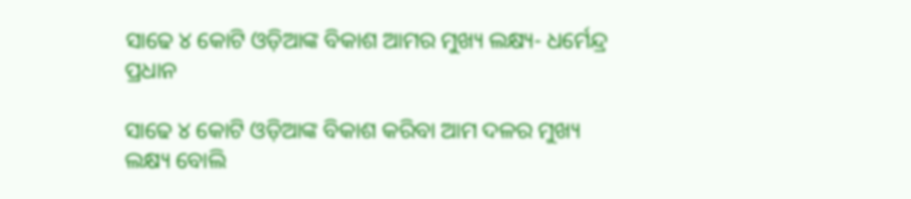ସାଢେ ୪ କୋଟି ଓଡ଼ିଆଙ୍କ ବିକାଶ ଆମର ମୁଖ୍ୟ ଲକ୍ଷ୍ୟ- ଧର୍ମେନ୍ଦ୍ର ପ୍ରଧାନ

ସାଢେ ୪ କୋଟି ଓଡ଼ିଆଙ୍କ ବିକାଶ କରିବା ଆମ ଦଳର ମୁଖ୍ୟ ଲକ୍ଷ୍ୟ ବୋଲି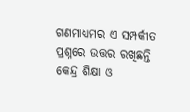ଗଣମାଧ୍ୟମର ଏ ସମ୍ପର୍କୀତ ପ୍ରଶ୍ନରେ ଉତ୍ତର ରଖିଛନ୍ତି କେନ୍ଦ୍ର ଶିକ୍ଷା ଓ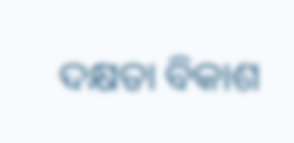ଦକ୍ଷତା ବିକାଶ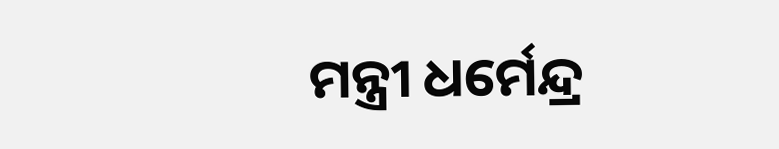ମନ୍ତ୍ରୀ ଧର୍ମେନ୍ଦ୍ର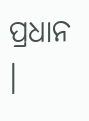ପ୍ରଧାନ ।